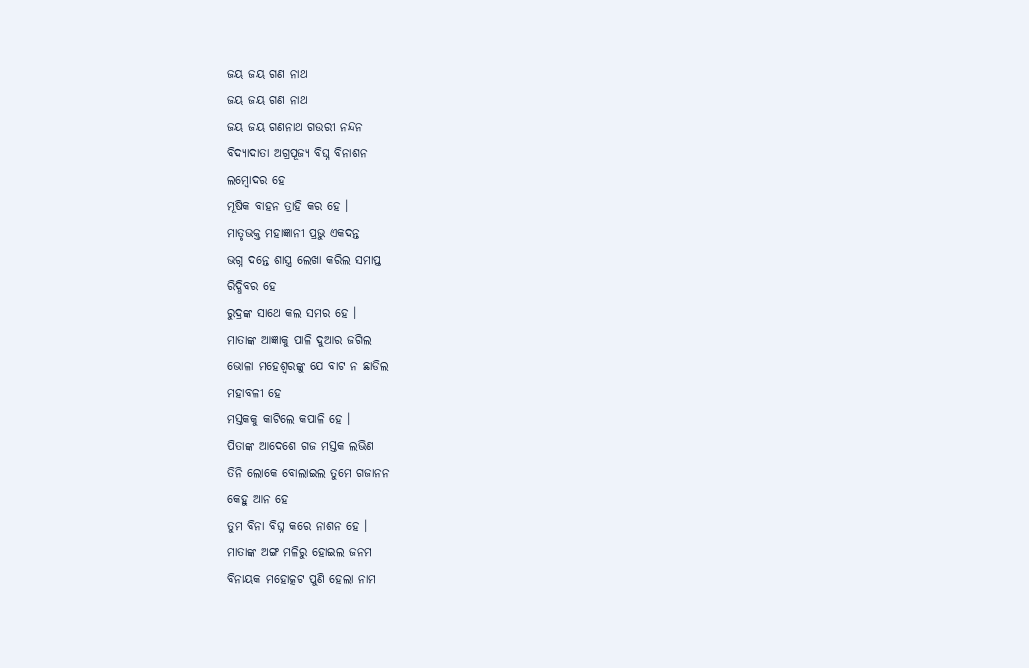ଜୟ ଜୟ ଗଣ ନାଥ
ଜୟ ଜୟ ଗଣ ନାଥ
ଜୟ ଜୟ ଗଣନାଥ ଗଉରୀ ନନ୍ଦନ
ବିଦ୍ୟାଦାତା ଅଗ୍ରପୂଜ୍ୟ ବିଘ୍ନ ବିନାଶନ
ଲମ୍ବୋଦର ହେ
ମୂଷିକ ବାହନ ତ୍ରାହି କର ହେ ।
ମାତୃଭକ୍ତ ମହାଜ୍ଞାନୀ ପ୍ରଭୁ ଏକଦନ୍ତ
ଭଗ୍ନ ଦନ୍ତେ ଶାସ୍ତ୍ର ଲେଖା କରିଲ ସମାପ୍ତ
ରିଦ୍ଧିବର ହେ
ରୁଦ୍ରଙ୍କ ସାଥେ କଲ ସମର ହେ ।
ମାତାଙ୍କ ଆଜ୍ଞାକୁ ପାଳି ଦୁଆର ଜଗିଲ
ଭୋଳା ମହେଶ୍ୱରଙ୍କୁ ଯେ ବାଟ ନ ଛାଡିଲ
ମହାବଳୀ ହେ
ମସ୍ତକକୁ କାଟିଲେ କପାଳି ହେ ।
ପିତାଙ୍କ ଆଦେଶେ ଗଜ ମସ୍ତକ ଲଭିଣ
ତିନି ଲୋକେ ବୋଲାଇଲ ତୁମେ ଗଜାନନ
କେହୁ ଆନ ହେ
ତୁମ ବିନା ବିଘ୍ନ କରେ ନାଶନ ହେ ।
ମାତାଙ୍କ ଅଙ୍ଗ ମଳିରୁ ହୋଇଲ ଜନମ
ବିନାୟକ ମହୋତ୍କଟ ପୁଣି ହେଲା ନାମ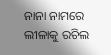ନାନା ନାମରେ
ଲୀଳାକୁ ରଚିଲ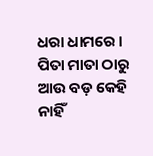ଧରା ଧାମରେ ।
ପିତା ମାତା ଠାରୁ ଆଉ ବଡ଼ କେହି ନାହିଁ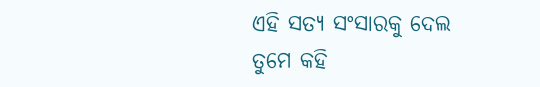ଏହି ସତ୍ୟ ସଂସାରକୁ ଦେଲ ତୁମେ କହି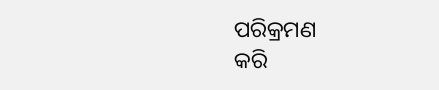ପରିକ୍ରମଣ
କରି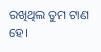ରଖିଥିଲ ତୁମ ଟାଣ ହେ।